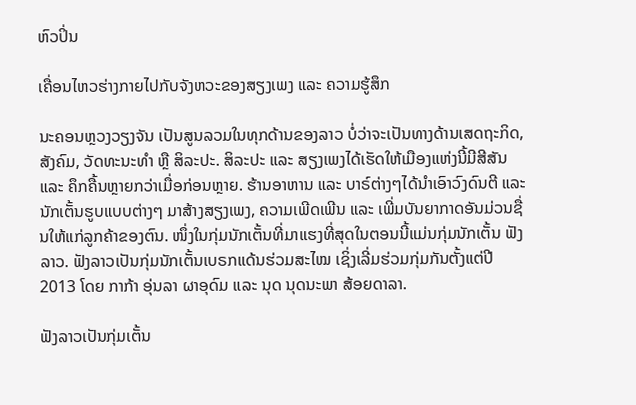ຫົວປິ່ນ

ເຄື່ອນໄຫວຮ່າງກາຍໄປກັບຈັງຫວະຂອງສຽງເພງ ແລະ ຄວາມຮູ້ສຶກ

ນະຄອນຫຼວງວຽງຈັນ ເປັນສູນລວມໃນທຸກດ້ານຂອງລາວ ບໍ່ວ່າຈະເປັນທາງດ້ານເສດຖະກິດ, ສັງຄົມ, ວັດທະນະທຳ ຫຼື ສິລະປະ. ສິລະປະ ແລະ ສຽງເພງໄດ້ເຮັດໃຫ້ເມືອງແຫ່ງນີ້ມີສີສັນ ແລະ ຄຶກຄື້ນຫຼາຍກວ່າເມື່ອກ່ອນຫຼາຍ. ຮ້ານອາຫານ ແລະ ບາຣ໌ຕ່າງໆໄດ້ນໍາເອົາວົງດົນຕີ ແລະ ນັກເຕັ້ນຮູບແບບຕ່າງໆ ມາສ້າງສຽງເພງ, ຄວາມເພີດເພີນ ແລະ ເພີ່ມບັນຍາກາດອັນມ່ວນຊື່ນໃຫ້ແກ່ລູກຄ້າຂອງຕົນ. ໜຶ່ງໃນກຸ່ມນັກເຕັ້ນທີ່ມາແຮງທີ່ສຸດໃນຕອນນີ້ແມ່ນກຸ່ມນັກເຕັ້ນ ຟັງລາວ. ຟັງລາວເປັນກຸ່ມນັກເຕັ້ນເບຣກແດ້ນຮ່ວມສະໄໝ ເຊິ່ງເລີ່ມຮ່ວມກຸ່ມກັນຕັ້ງແຕ່ປີ 2013 ໂດຍ ກາກ້າ ອຸ່ນລາ ຜາອຸດົມ ແລະ ນຸດ ນຸດນະພາ ສ້ອຍດາລາ.

ຟັງລາວເປັນກຸ່ມເຕັ້ນ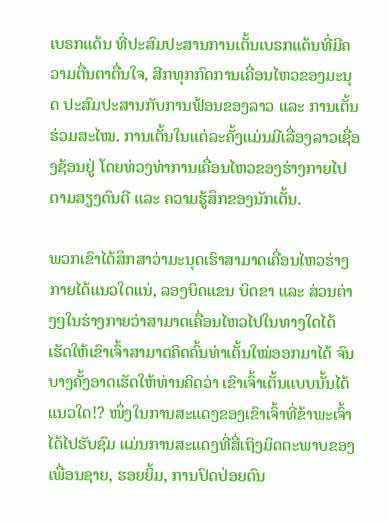ເບຣກແດ້ນ ທີ່ປະສົມປະສານການເຕັ້ນເບຣກແດ້ນທີ່ມີຄວາມຕື່ນຕາຕື່ນໃຈ, ສີກທຸກກົດການເຄື່ອນໄຫວຂອງມະນຸດ ປະສົມປະສານກັບການຟ້ອນຂອງລາວ ແລະ ການເຕັ້ນຮ່ວມສະໄໝ. ການເຕັ້ນໃນແຕ່ລະຄັ້ງແມ່ນມີເລື່ອງລາວເຊື່ອງຊ້ອນຢູ່ ໂດຍທ່ວງທ່າການເຄື່ອນໄຫວຂອງຮ່າງກາຍໄປຕາມສຽງດົນຕີ ແລະ ຄວາມຮູ້ສຶກຂອງນັກເຕັ້ນ.

ພວກເຂົາໄດ້ສຶກສາວ່າມະນຸດເຮົາສາມາດເຄື່ອນໄຫວຮ່າງກາຍໄດ້ແນວໃດແນ່, ລອງບິດແຂນ ບິດຂາ ແລະ ສ່ວນຕ່າງໆໃນຮ່າງກາຍວ່າສາມາດເຄື່ອນໄຫວໄປໃນທາງໃດໄດ້ ເຮັດໃຫ້ເຂົາເຈົ້າສາມາດຄິດຄົ້ນທ່າເຕັ້ນໃໝ່ອອກມາໄດ້ ຈົນບາງຄັ້ງອາດເຮັດໃຫ້ທ່ານຄິດວ່າ ເຂົາເຈົ້າເຕັ້ນແບບນັ້ນໄດ້ແນວໃດ!? ໜຶ່ງໃນການສະແດງຂອງເຂົາເຈົ້າທີ່ຂ້າພະເຈົ້າໄດ້ໄປຮັບຊົມ ແມ່ນການສະແດງທີ່ສື່ເຖິງມິດຕະພາບຂອງເພື່ອນຊາຍ, ຮອຍຍິ້ມ, ການປົດປ່ອຍຕົນ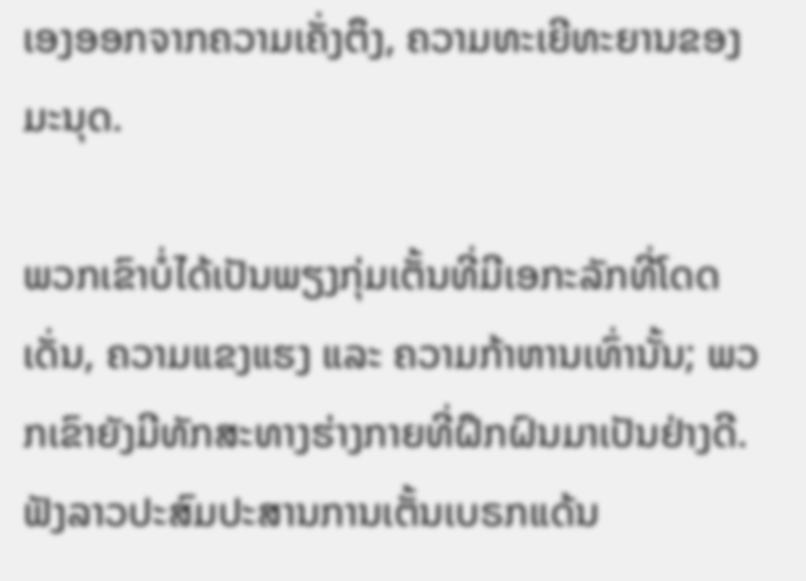ເອງອອກຈາກຄວາມເຄັ່ງຕຶງ, ຄວາມທະເຍີທະຍານຂອງມະນຸດ.

ພວກເຂົາບໍ່ໄດ້ເປັນພຽງກຸ່ມເຕັ້ນທີ່ມີເອກະລັກທີ່ໂດດເດັ່ນ, ຄວາມແຂງແຮງ ແລະ ຄວາມກ້າຫານເທົ່ານັ້ນ; ພວກເຂົາຍັງມີທັກສະທາງຮ່າງກາຍທີ່ຝຶກຝົນມາເປັນຢ່າງດີ. ຟັງລາວປະສົມປະສານການເຕັ້ນເບຣກແດ້ນ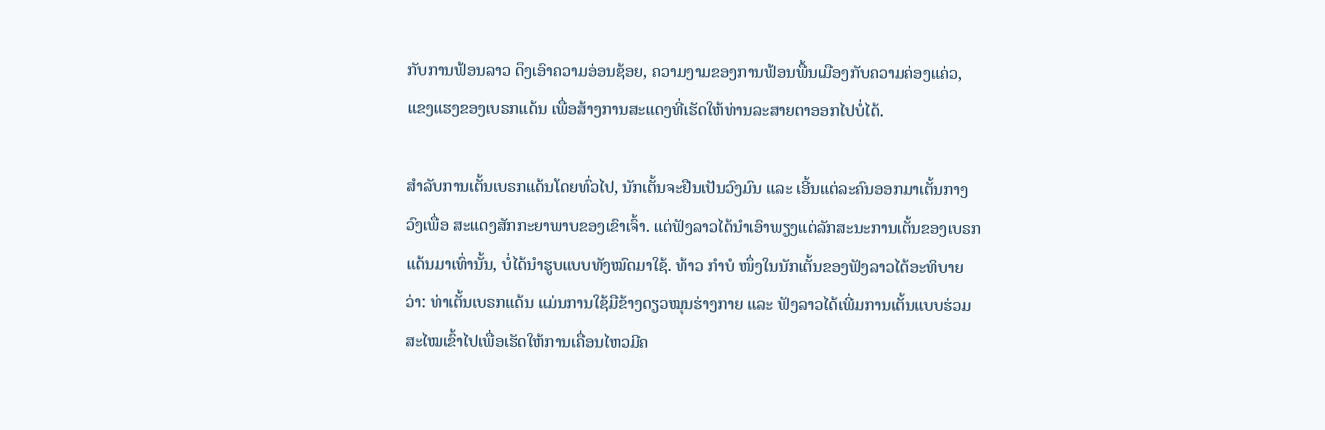ກັບການຟ້ອນລາວ ດຶງເອົາຄວາມອ່ອນຊ້ອຍ, ຄວາມງາມຂອງການຟ້ອນພື້ນເມືອງກັບຄວາມຄ່ອງແຄ່ວ, ແຂງແຮງຂອງເບຣກແດ້ນ ເພື່ອສ້າງການສະແດງທີ່ເຮັດໃຫ້ທ່ານລະສາຍຕາອອກໄປບໍ່ໄດ້.

ສຳລັບການເຕັ້ນເບຣກແດ້ນໂດຍທົ່ວໄປ, ນັກເຕັ້ນຈະຢືນເປັນວົງມົນ ແລະ ເອີ້ນແຕ່ລະຄົນອອກມາເຕັ້ນກາງວົງເພື່ອ ສະແດງສັກກະຍາພາບຂອງເຂົາເຈົ້າ. ແຕ່ຟັງລາວໄດ້ນໍາເອົາພຽງແຕ່ລັກສະນະການເຕັ້ນຂອງເບຣກແດ້ນມາເທົ່ານັ້ນ, ບໍ່ໄດ້ນໍາຮູບແບບທັງໝົດມາໃຊ້. ທ້າວ ກຳບໍ ໜຶ່ງໃນນັກເຕັ້ນຂອງຟັງລາວໄດ້ອະທິບາຍວ່າ: ທ່າເຕັ້ນເບຣກແດ້ນ ແມ່ນການໃຊ້ມືຂ້າງດຽວໝຸນຮ່າງກາຍ ແລະ ຟັງລາວໄດ້ເພີ່ມການເຕັ້ນແບບຮ່ວມສະໄໝເຂົ້າໄປເພື່ອເຮັດໃຫ້ການເຄື່ອນໄຫວມີຄ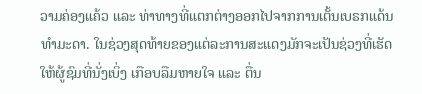ວາມຄ່ອງແຄ້ວ ແລະ ທ່າທາງທີ່ແຕກຕ່າງອອກໄປຈາກການເຕັ້ນເບຣກແດ້ນທຳມະດາ. ໃນຊ່ວງສຸດທ້າຍຂອງແຕ່ລະການສະແດງມັກຈະເປັນຊ່ວງທີ່ເຮັດໃຫ້ຜູ້ຊົມທີ່ນັ່ງເບິ່ງ ເກືອບລືມຫາຍໃຈ ແລະ ຕື່ນ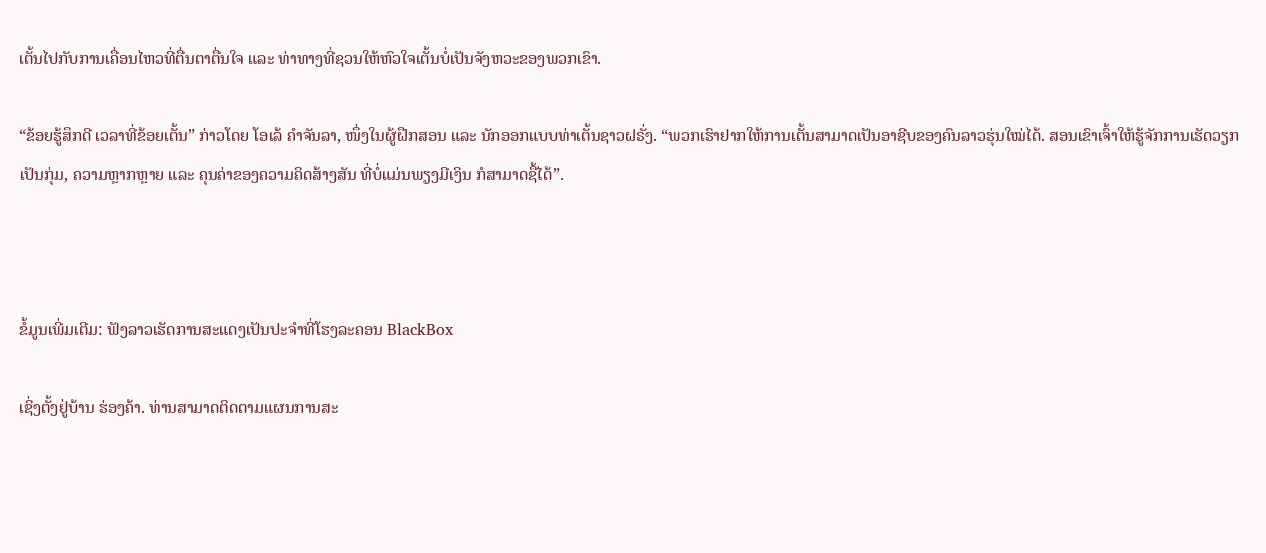ເຕັ້ນໄປກັບການເຄື່ອນໄຫວທີ່ຕື່ນຕາຕື່ນໃຈ ແລະ ທ່າທາງທີ່ຊວນໃຫ້ຫົວໃຈເຕັ້ນບໍ່ເປັນຈັງຫວະຂອງພວກເຂົາ.

“ຂ້ອຍຮູ້ສຶກດີ ເວລາທີ່ຂ້ອຍເຕັ້ນ” ກ່າວໂດຍ ໂອເລ້ ຄໍາຈັນລາ, ໜຶ່ງໃນຜູ້ຝືກສອນ ແລະ ນັກອອກແບບທ່າເຕັ້ນຊາວຝຣັ່ງ. “ພວກເຮົາຢາກໃຫ້ການເຕັ້ນສາມາດເປັນອາຊີບຂອງຄົນລາວຮຸ່ນໃໝ່ໄດ້. ສອນເຂົາເຈົ້າໃຫ້ຮູ້ຈັກການເຮັດວຽກເປັນກຸ່ມ, ຄວາມຫຼາກຫຼາຍ ແລະ ຄຸນຄ່າຂອງຄວາມຄິດສ້າງສັນ ທີ່ບໍ່ແມ່ນພຽງມີເງິນ ກໍສາມາດຊື້ໄດ້”.



ຂໍ້ມູນເພີ່ມເຕີມ: ຟັງລາວເຮັດການສະແດງເປັນປະຈໍາທີ່ໂຮງລະຄອນ BlackBox

ເຊິ່ງຕັ້ງຢູ່ບ້ານ ຮ່ອງຄ້າ. ທ່ານສາມາດຕິດຕາມແຜນການສະ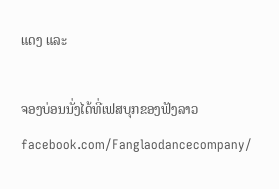ແດງ ແລະ

ຈອງບ່ອນນັ່ງໄດ້ທີ່ເຟສບຸກຂອງຟັງລາວfacebook.com/Fanglaodancecompany/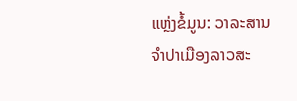ແຫຼ່ງຂໍ້ມູນ: ວາລະສານຈໍາປາເມືອງລາວສະ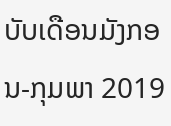ບັບເດືອນມັງກອນ-ກຸມພາ 2019